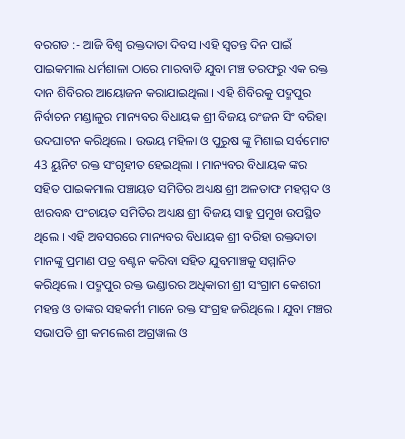ବରଗଡ :- ଆଜି ବିଶ୍ୱ ରକ୍ତଦାତା ଦିବସ ।ଏହି ସ୍ବତନ୍ତ ଦିନ ପାଇଁ ପାଇକମାଲ ଧର୍ମଶାଳା ଠାରେ ମାରବାଡି ଯୁବା ମଞ୍ଚ ତରଫରୁ ଏକ ରକ୍ତ ଦାନ ଶିବିରର ଆୟୋଜନ କରାଯାଇଥିଲା । ଏହି ଶିବିରକୁ ପଦ୍ମପୁର ନିର୍ବାଚନ ମଣ୍ଡାଳୁର ମାନ୍ୟବର ବିଧାୟକ ଶ୍ରୀ ବିଜୟ ରଂଜନ ସିଂ ବରିହା ଉଦଘାଟନ କରିଥିଲେ । ଉଭୟ ମହିଳା ଓ ପୁରୁଷ ଙ୍କୁ ମିଶାଇ ସର୍ବମୋଟ 43 ୟୁନିଟ ରକ୍ତ ସଂଗୃହୀତ ହେଇଥିଲା । ମାନ୍ୟବର ବିଧାୟକ ଙ୍କର ସହିତ ପାଇକମାଲ ପଞ୍ଚାୟତ ସମିତିର ଅଧ୍ୟକ୍ଷ ଶ୍ରୀ ଅଳତାଫ ମହମ୍ମଦ ଓ ଝାରବନ୍ଧ ପଂଚାୟତ ସମିତିର ଅଧ୍ୟକ୍ଷ ଶ୍ରୀ ବିଜୟ ସାହୁ ପ୍ରମୁଖ ଉପସ୍ଥିତ ଥିଲେ । ଏହି ଅବସରରେ ମାନ୍ୟବର ବିଧାୟକ ଶ୍ରୀ ବରିହା ରକ୍ତଦାତା ମାନଙ୍କୁ ପ୍ରମାଣ ପତ୍ର ବଣ୍ଟନ କରିବା ସହିତ ଯୁବମାଞ୍ଚକୁ ସମ୍ମାନିତ କରିଥିଲେ । ପଦ୍ମପୁର ରକ୍ତ ଭଣ୍ଡାରର ଅଧିକାରୀ ଶ୍ରୀ ସଂଗ୍ରାମ କେଶରୀ ମହନ୍ତ ଓ ତାଙ୍କର ସହକର୍ମୀ ମାନେ ରକ୍ତ ସଂଗ୍ରହ ଜରିଥିଲେ । ଯୁବା ମଞ୍ଚର ସଭାପତି ଶ୍ରୀ କମଲେଶ ଅଗ୍ରୱାଲ ଓ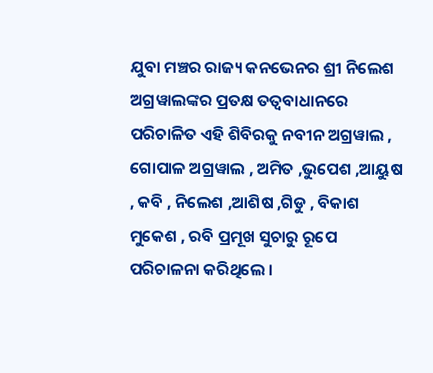ଯୁବା ମଞ୍ଚର ରାଜ୍ୟ କନଭେନର ଶ୍ରୀ ନିଲେଶ ଅଗ୍ରୱାଲଙ୍କର ପ୍ରତକ୍ଷ ତତ୍ୱବାଧାନରେ ପରିଚାଳିତ ଏହି ଶିବିରକୁ ନବୀନ ଅଗ୍ରୱାଲ , ଗୋପାଳ ଅଗ୍ରୱାଲ , ଅମିତ ,ଭୁପେଶ ,ଆୟୁଷ , କବି , ନିଲେଶ ,ଆଶିଷ ,ଗିଡୁ , ବିକାଶ ମୁକେଶ , ରବି ପ୍ରମୂଖ ସୁଚାରୁ ରୂପେ ପରିଚାଳନା କରିଥିଲେ ।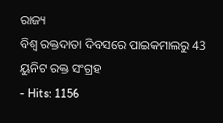ରାଜ୍ୟ
ବିଶ୍ଵ ରକ୍ତଦାତା ଦିବସରେ ପାଇକମାଲରୁ 43 ୟୁନିଟ ରକ୍ତ ସଂଗ୍ରହ
- Hits: 1156